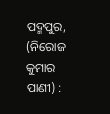ପଦ୍ମପୁର, (ନିରୋଜ କୁମାର ପାଣୀ) :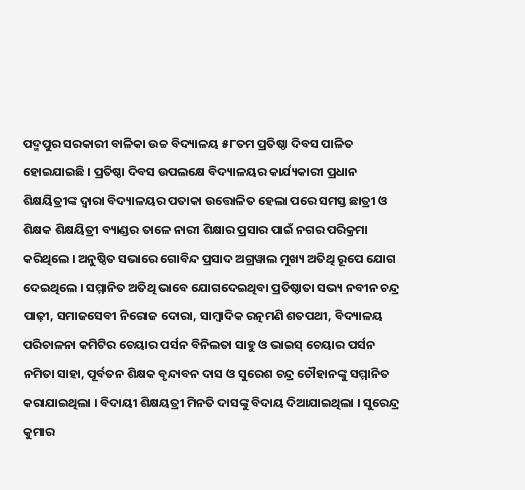ପଦ୍ମପୁର ସରକାରୀ ବାଳିକା ଉଚ୍ଚ ବିଦ୍ୟାଳୟ ୫୮ତମ ପ୍ରତିଷ୍ଠା ଦିବସ ପାଳିତ ହୋଇଯାଇଛି । ପ୍ରତିଷ୍ଠା ଦିବସ ଉପଲକ୍ଷେ ବିଦ୍ୟାଳୟର କାର୍ଯ୍ୟକାରୀ ପ୍ରଧାନ ଶିକ୍ଷୟିତ୍ରୀଙ୍କ ଦ୍ଵାରା ବିଦ୍ୟାଳୟର ପତାକା ଉତ୍ତୋଳିତ ହେଲା ପରେ ସମସ୍ତ ଛାତ୍ରୀ ଓ ଶିକ୍ଷକ ଶିକ୍ଷୟିତ୍ରୀ ବ୍ୟାଣ୍ଡର ତାଳେ ନାରୀ ଶିକ୍ଷାର ପ୍ରସାର ପାଇଁ ନଗର ପରିକ୍ରମା କରିଥିଲେ । ଅନୁଷ୍ଠିତ ସଭାରେ ଗୋବିନ୍ଦ ପ୍ରସାଦ ଅଗ୍ରୱାଲ ମୁଖ୍ୟ ଅତିଥି ରୂପେ ଯୋଗ ଦେଇଥିଲେ । ସମ୍ମାନିତ ଅତିଥି ଭାବେ ଯୋଗଦେଇଥିବା ପ୍ରତିଷ୍ଠାତା ସଭ୍ୟ ନବୀନ ଚନ୍ଦ୍ର ପାଢ଼ୀ, ସମାଜସେବୀ ନିରୋଜ ଦୋରା, ସାମ୍ବାଦିକ ରତ୍ନମଣି ଶତପଥୀ, ବିଦ୍ୟାଳୟ ପରିଚାଳନା କମିଟିର ଚେୟାର ପର୍ସନ ବିନିଲତା ସାହୁ ଓ ଭାଇସ୍ ଚେୟାର ପର୍ସନ ନମିତା ସାହା, ପୂର୍ବତନ ଶିକ୍ଷକ ବୃନ୍ଦାବନ ଦାସ ଓ ସୁରେଶ ଚନ୍ଦ୍ର ଚୌହାନଙ୍କୁ ସମ୍ମାନିତ କରାଯାଇଥିଲା । ବିଦାୟୀ ଶିକ୍ଷୟତ୍ରୀ ମିନତି ଦାସଙ୍କୁ ବିଦାୟ ଦିଆଯାଇଥିଲା । ସୁରେନ୍ଦ୍ର କୁମାର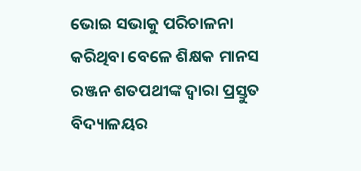ଭୋଇ ସଭାକୁ ପରିଚାଳନା କରିଥିବା ବେଳେ ଶିକ୍ଷକ ମାନସ ରଞ୍ଜନ ଶତପଥୀଙ୍କ ଦ୍ଵାରା ପ୍ରସ୍ତୁତ ବିଦ୍ୟାଳୟର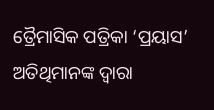ତ୍ରୈମାସିକ ପତ୍ରିକା ‘ପ୍ରୟାସ’ ଅତିଥିମାନଙ୍କ ଦ୍ୱାରା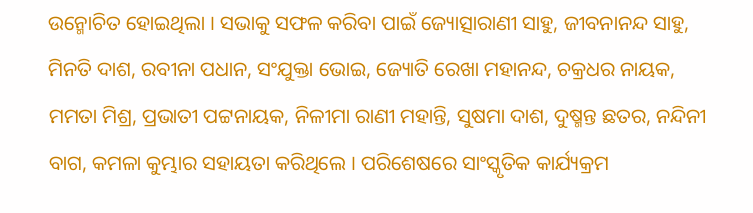ଉନ୍ମୋଚିତ ହୋଇଥିଲା । ସଭାକୁ ସଫଳ କରିବା ପାଇଁ ଜ୍ୟୋତ୍ସାରାଣୀ ସାହୁ, ଜୀବନାନନ୍ଦ ସାହୁ, ମିନତି ଦାଶ, ରବୀନା ପଧାନ, ସଂଯୁକ୍ତା ଭୋଇ, ଜ୍ୟୋତି ରେଖା ମହାନନ୍ଦ, ଚକ୍ରଧର ନାୟକ, ମମତା ମିଶ୍ର, ପ୍ରଭାତୀ ପଟ୍ଟନାୟକ, ନିଳୀମା ରାଣୀ ମହାନ୍ତି, ସୁଷମା ଦାଶ, ଦୁଷ୍ମନ୍ତ ଛତର, ନନ୍ଦିନୀ ବାଗ, କମଳା କୁମ୍ଭାର ସହାୟତା କରିଥିଲେ । ପରିଶେଷରେ ସାଂସ୍କୃତିକ କାର୍ଯ୍ୟକ୍ରମ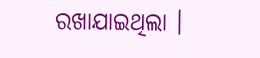ରଖାଯାଇଥିଲା ।